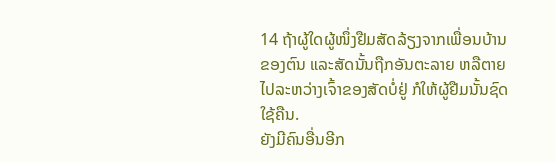14 ຖ້າຜູ້ໃດຜູ້ໜຶ່ງຢືມສັດລ້ຽງຈາກເພື່ອນບ້ານຂອງຕົນ ແລະສັດນັ້ນຖືກອັນຕະລາຍ ຫລືຕາຍໄປລະຫວ່າງເຈົ້າຂອງສັດບໍ່ຢູ່ ກໍໃຫ້ຜູ້ຢືມນັ້ນຊົດໃຊ້ຄືນ.
ຍັງມີຄົນອື່ນອີກ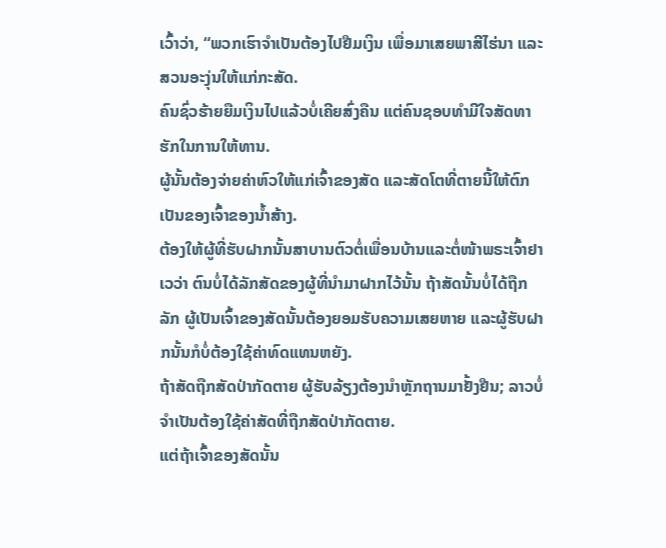ເວົ້າວ່າ, “ພວກເຮົາຈຳເປັນຕ້ອງໄປຢືມເງິນ ເພື່ອມາເສຍພາສີໄຮ່ນາ ແລະສວນອະງຸ່ນໃຫ້ແກ່ກະສັດ.
ຄົນຊົ່ວຮ້າຍຍືມເງິນໄປແລ້ວບໍ່ເຄີຍສົ່ງຄືນ ແຕ່ຄົນຊອບທຳມີໃຈສັດທາຮັກໃນການໃຫ້ທານ.
ຜູ້ນັ້ນຕ້ອງຈ່າຍຄ່າຫົວໃຫ້ແກ່ເຈົ້າຂອງສັດ ແລະສັດໂຕທີ່ຕາຍນີ້ໃຫ້ຕົກເປັນຂອງເຈົ້າຂອງນໍ້າສ້າງ.
ຕ້ອງໃຫ້ຜູ້ທີ່ຮັບຝາກນັ້ນສາບານຕົວຕໍ່ເພື່ອນບ້ານແລະຕໍ່ໜ້າພຣະເຈົ້າຢາເວວ່າ ຕົນບໍ່ໄດ້ລັກສັດຂອງຜູ້ທີ່ນຳມາຝາກໄວ້ນັ້ນ ຖ້າສັດນັ້ນບໍ່ໄດ້ຖືກລັກ ຜູ້ເປັນເຈົ້າຂອງສັດນັ້ນຕ້ອງຍອມຮັບຄວາມເສຍຫາຍ ແລະຜູ້ຮັບຝາກນັ້ນກໍບໍ່ຕ້ອງໃຊ້ຄ່າທົດແທນຫຍັງ.
ຖ້າສັດຖືກສັດປ່າກັດຕາຍ ຜູ້ຮັບລ້ຽງຕ້ອງນຳຫຼັກຖານມາຢັ້ງຢືນ; ລາວບໍ່ຈຳເປັນຕ້ອງໃຊ້ຄ່າສັດທີ່ຖືກສັດປ່າກັດຕາຍ.
ແຕ່ຖ້າເຈົ້າຂອງສັດນັ້ນ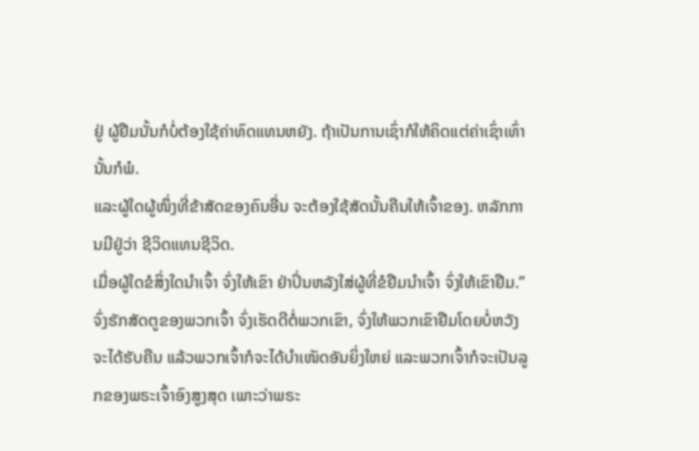ຢູ່ ຜູ້ຢືມນັ້ນກໍບໍ່ຕ້ອງໃຊ້ຄ່າທົດແທນຫຍັງ. ຖ້າເປັນການເຊົ່າກໍໃຫ້ຄິດແຕ່ຄ່າເຊົ່າເທົ່ານັ້ນກໍພໍ.
ແລະຜູ້ໃດຜູ້ໜຶ່ງທີ່ຂ້າສັດຂອງຄົນອື່ນ ຈະຕ້ອງໃຊ້ສັດນັ້ນຄືນໃຫ້ເຈົ້າຂອງ. ຫລັກການມີຢູ່ວ່າ ຊີວິດແທນຊີວິດ.
ເມື່ອຜູ້ໃດຂໍສິ່ງໃດນຳເຈົ້າ ຈົ່ງໃຫ້ເຂົາ ຢ່າປິ່ນຫລັງໃສ່ຜູ້ທີ່ຂໍຢືມນຳເຈົ້າ ຈົ່ງໃຫ້ເຂົາຢືມ.”
ຈົ່ງຮັກສັດຕູຂອງພວກເຈົ້າ ຈົ່ງເຮັດດີຕໍ່ພວກເຂົາ, ຈົ່ງໃຫ້ພວກເຂົາຢືມໂດຍບໍ່ຫວັງຈະໄດ້ຮັບຄືນ ແລ້ວພວກເຈົ້າກໍຈະໄດ້ບຳເໜັດອັນຍິ່ງໃຫຍ່ ແລະພວກເຈົ້າກໍຈະເປັນລູກຂອງພຣະເຈົ້າອົງສູງສຸດ ເພາະວ່າພຣະ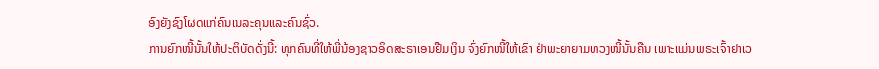ອົງຍັງຊົງໂຜດແກ່ຄົນເນລະຄຸນແລະຄົນຊົ່ວ.
ການຍົກໜີ້ນັ້ນໃຫ້ປະຕິບັດດັ່ງນີ້: ທຸກຄົນທີ່ໃຫ້ພີ່ນ້ອງຊາວອິດສະຣາເອນຢືມເງິນ ຈົ່ງຍົກໜີ້ໃຫ້ເຂົາ ຢ່າພະຍາຍາມທວງໜີ້ນັ້ນຄືນ ເພາະແມ່ນພຣະເຈົ້າຢາເວ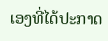ເອງທີ່ໄດ້ປະກາດ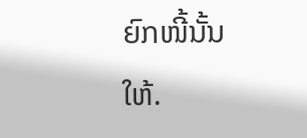ຍົກໜີ້ນັ້ນໃຫ້.